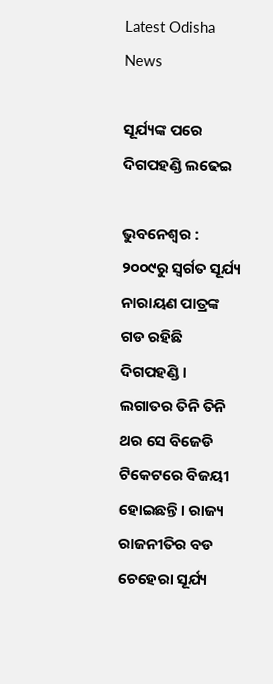Latest Odisha News

ସୂର୍ଯ୍ୟଙ୍କ ପରେ ଦିଗପହଣ୍ଡି ଲଢେଇ

ଭୁବନେଶ୍ବର : ୨୦୦୯ରୁ ସ୍ୱର୍ଗତ ସୂର୍ଯ୍ୟ ନାରାୟଣ ପାତ୍ରଙ୍କ ଗଡ ରହିଛି ଦିଗପହଣ୍ଡି । ଲଗାତର ତିନି ତିନି ଥର ସେ ବିଜେଡି ଟିକେଟରେ ବିଜୟୀ ହୋଇଛନ୍ତି । ରାଜ୍ୟ ରାଜନୀତିର ବଡ ଚେହେରା ସୂର୍ଯ୍ୟ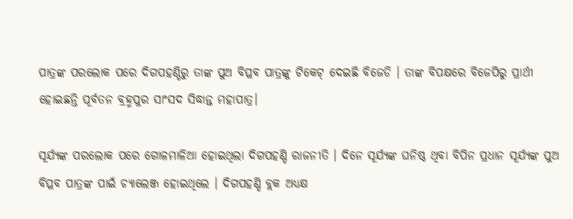ପାତ୍ରଙ୍କ ପରଲୋକ ପରେ ଦିଗପହଣ୍ଡିରୁ ତାଙ୍କ ପୁଅ ବିପ୍ଳବ ପାତ୍ରଙ୍କୁ ଟିକେଟ୍ ଦେଇଛି ବିଜେଡି । ତାଙ୍କ ବିପକ୍ଷରେ ବିଜେପିରୁ ପ୍ରାର୍ଥୀ ହୋଇଛନ୍ତି ପୂର୍ବତନ ବ୍ରହ୍ମପୁର ସାଂସଦ ସିଦ୍ଧାନ୍ତ ମହାପାତ୍ର।

ସୂର୍ଯ୍ୟଙ୍କ ପରଲୋକ ପରେ ଗୋଳମାଳିଆ ହୋଇଥିଲା ଦିଗପହଣ୍ଡି ରାଜନୀତି । ଦିନେ ସୂର୍ଯ୍ୟଙ୍କ ଘନିଷ୍ଠ ଥିବା ବିପିନ ପ୍ରଧାନ ସୂର୍ଯ୍ୟଙ୍କ ପୁଅ ବିପ୍ଳବ ପାତ୍ରଙ୍କ ପାଇଁ ଚ୍ୟାଲେଞ୍ଜ ହୋଇଥିଲେ । ଦିଗପହଣ୍ଡି ବ୍ଲକ ଅଧ୍ୟକ୍ଷ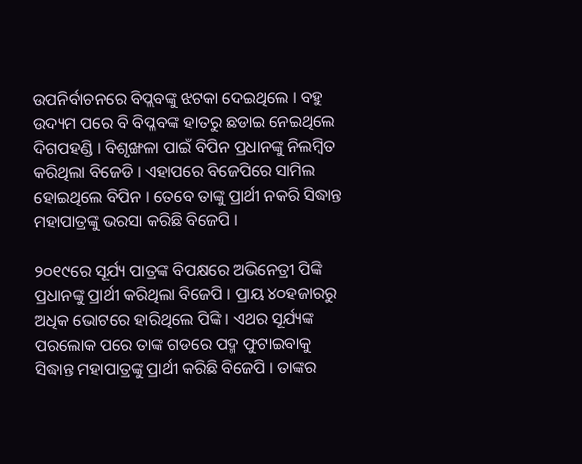ଉପନିର୍ବାଚନରେ ବିପ୍ଲବଙ୍କୁ ଝଟକା ଦେଇଥିଲେ । ବହୁ ଉଦ୍ୟମ ପରେ ବି ବିପ୍ଳବଙ୍କ ହାତରୁ ଛଡାଇ ନେଇଥିଲେ ଦିଗପହଣ୍ଡି । ବିଶୃଙ୍ଖଳା ପାଇଁ ବିପିନ ପ୍ରଧାନଙ୍କୁ ନିଲମ୍ବିତ କରିଥିଲା ବିଜେଡି । ଏହାପରେ ବିଜେପିରେ ସାମିଲ ହୋଇଥିଲେ ବିପିନ । ତେବେ ତାଙ୍କୁ ପ୍ରାର୍ଥୀ ନକରି ସିଦ୍ଧାନ୍ତ ମହାପାତ୍ରଙ୍କୁ ଭରସା କରିଛି ବିଜେପି ।

୨୦୧୯ରେ ସୂର୍ଯ୍ୟ ପାତ୍ରଙ୍କ ବିପକ୍ଷରେ ଅଭିନେତ୍ରୀ ପିଙ୍କି ପ୍ରଧାନଙ୍କୁ ପ୍ରାର୍ଥୀ କରିଥିଲା ବିଜେପି । ପ୍ରାୟ ୪୦ହଜାରରୁ ଅଧିକ ଭୋଟରେ ହାରିଥିଲେ ପିଙ୍କି । ଏଥର ସୂର୍ଯ୍ୟଙ୍କ ପରଲୋକ ପରେ ତାଙ୍କ ଗଡରେ ପଦ୍ମ ଫୁଟାଇବାକୁ ସିଦ୍ଧାନ୍ତ ମହାପାତ୍ରଙ୍କୁ ପ୍ରାର୍ଥୀ କରିଛି ବିଜେପି । ତାଙ୍କର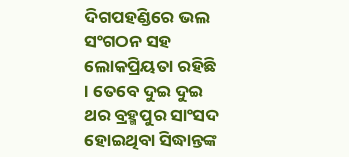ଦିଗପହଣ୍ଡିରେ ଭଲ ସଂଗଠନ ସହ ଲୋକପ୍ରିୟତା ରହିଛି । ତେବେ ଦୁଇ ଦୁଇ ଥର ବ୍ରହ୍ମପୁର ସାଂସଦ ହୋଇଥିବା ସିଦ୍ଧାନ୍ତଙ୍କ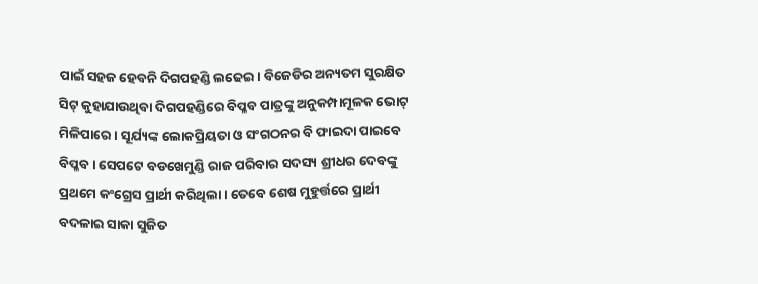ପାଇଁ ସହଜ ହେବନି ଦିଗପହଣ୍ଡି ଲଢେଇ। ବିଜେଡିର ଅନ୍ୟତମ ସୁରକ୍ଷିତ ସିଟ୍ କୁହାଯାଉଥିବା ଦିଗପହଣ୍ଡିରେ ବିପ୍ଳବ ପାତ୍ରଙ୍କୁ ଅନୁକମ୍ପାମୂଳକ ଭୋଟ୍ ମିଳିପାରେ । ସୂର୍ଯ୍ୟଙ୍କ ଲୋକପ୍ରିୟତା ଓ ସଂଗଠନର ବି ଫାଇଦା ପାଇବେ ବିପ୍ଳବ । ସେପଟେ ବଡଖେମୁଣ୍ଡି ରାଜ ପରିବାର ସଦସ୍ୟ ଶ୍ରୀଧର ଦେବଙ୍କୁ ପ୍ରଥମେ କଂଗ୍ରେସ ପ୍ରାର୍ଥୀ କରିଥିଲା । ତେବେ ଶେଷ ମୁହୁର୍ତ୍ତରେ ପ୍ରାର୍ଥୀ ବଦଳାଇ ସାକା ସୁଜିତ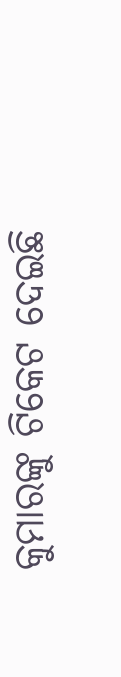କୁମାରଙ୍କୁ ଟିକେଟ ଦେଇଛି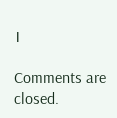।

Comments are closed.